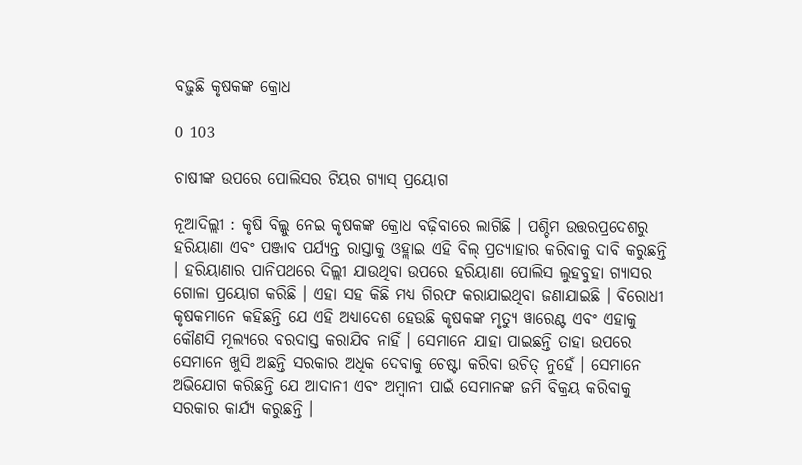ବଢ଼ୁଛି କୃଷକଙ୍କ କ୍ରୋଧ

0 103

ଚାଷୀଙ୍କ ଉପରେ ପୋଲିସର ଟିୟର ଗ୍ୟାସ୍ ପ୍ରୟୋଗ

ନୂଆଦିଲ୍ଲୀ : କୃଷି ବିଲ୍କୁ ନେଇ କୃଷକଙ୍କ କ୍ରୋଧ ବଢ଼ିବାରେ ଲାଗିଛି । ପଶ୍ଚିମ ଉତ୍ତରପ୍ରଦେଶରୁ ହରିୟାଣା ଏବଂ ପଞ୍ଜାବ ପର୍ଯ୍ୟନ୍ତ ରାସ୍ତାକୁ ଓହ୍ଲାଇ ଏହି ବିଲ୍ ପ୍ରତ୍ୟାହାର କରିବାକୁ ଦାବି କରୁଛନ୍ତି । ହରିୟାଣାର ପାନିପଥରେ ଦିଲ୍ଲୀ ଯାଉଥିବା ଉପରେ ହରିୟାଣା ପୋଲିସ ଲୁହବୁହା ଗ୍ୟାସର ଗୋଳା ପ୍ରୟୋଗ କରିଛି । ଏହା ସହ କିଛି ମଧ୍ୟ ଗିରଫ କରାଯାଇଥିବା ଜଣାଯାଇଛି । ବିରୋଧୀ କୃଷକମାନେ କହିଛନ୍ତି ଯେ ଏହି ଅଧ୍ୟାଦେଶ ହେଉଛି କୃଷକଙ୍କ ମୃତ୍ୟୁ ୱାରେଣ୍ଟ ଏବଂ ଏହାକୁ କୌଣସି ମୂଲ୍ୟରେ ବରଦାସ୍ତ କରାଯିବ ନାହିଁ । ସେମାନେ ଯାହା ପାଇଛନ୍ତି ତାହା ଉପରେ ସେମାନେ ଖୁସି ଅଛନ୍ତି ସରକାର ଅଧିକ ଦେବାକୁ ଚେଷ୍ଟା କରିବା ଉଚିତ୍ ନୁହେଁ । ସେମାନେ ଅଭିଯୋଗ କରିଛନ୍ତି ଯେ ଆଦାନୀ ଏବଂ ଅମ୍ବାନୀ ପାଇଁ ସେମାନଙ୍କ ଜମି ବିକ୍ରୟ କରିବାକୁ ସରକାର କାର୍ଯ୍ୟ କରୁଛନ୍ତି ।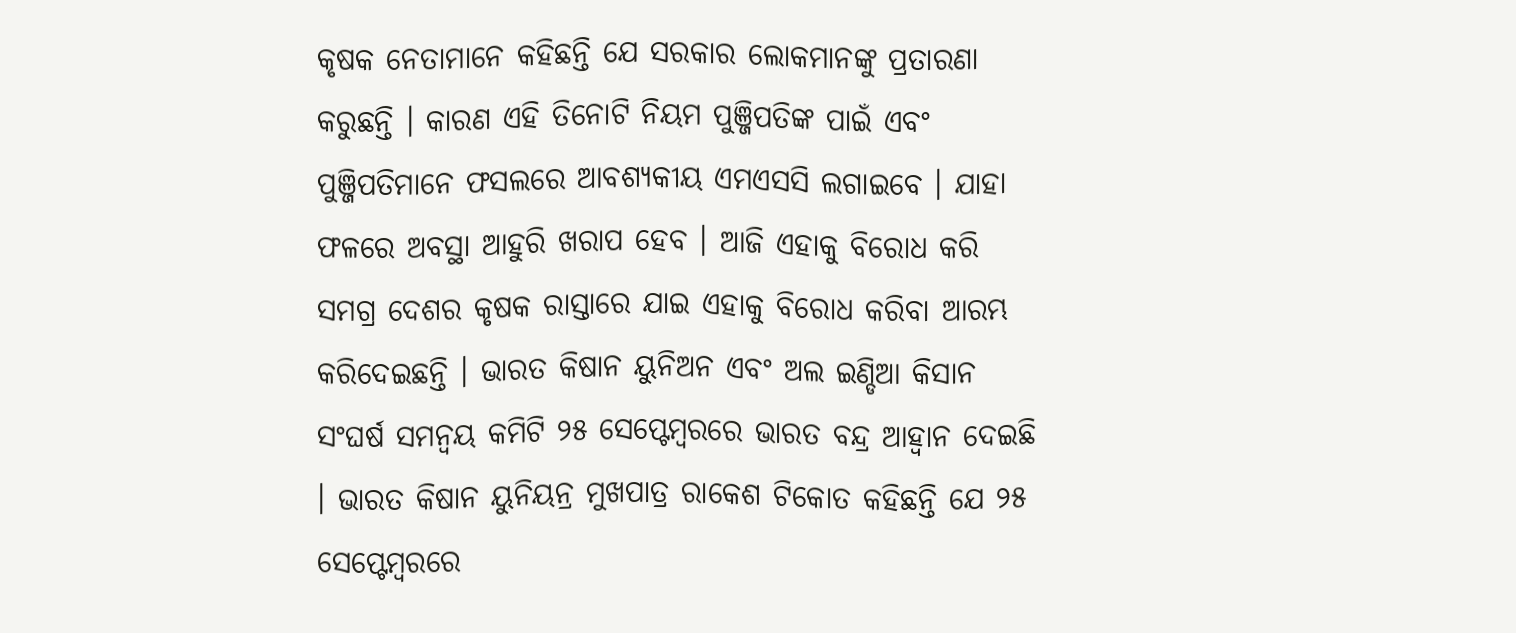କୃଷକ ନେତାମାନେ କହିଛନ୍ତି ଯେ ସରକାର ଲୋକମାନଙ୍କୁ ପ୍ରତାରଣା କରୁଛନ୍ତି । କାରଣ ଏହି ତିନୋଟି ନିୟମ ପୁଞ୍ଜିପତିଙ୍କ ପାଇଁ ଏବଂ ପୁଞ୍ଜିପତିମାନେ ଫସଲରେ ଆବଶ୍ୟକୀୟ ଏମଏସସି ଲଗାଇବେ । ଯାହା ଫଳରେ ଅବସ୍ଥା ଆହୁରି ଖରାପ ହେବ । ଆଜି ଏହାକୁ ବିରୋଧ କରି ସମଗ୍ର ଦେଶର କୃଷକ ରାସ୍ତାରେ ଯାଇ ଏହାକୁ ବିରୋଧ କରିବା ଆରମ୍ଭ କରିଦେଇଛନ୍ତି । ଭାରତ କିଷାନ ୟୁନିଅନ ଏବଂ ଅଲ ଇଣ୍ଡିଆ କିସାନ ସଂଘର୍ଷ ସମନ୍ୱୟ କମିଟି ୨୫ ସେପ୍ଟେମ୍ବରରେ ଭାରତ ବନ୍ଦ୍ର ଆହ୍ୱାନ ଦେଇଛି । ଭାରତ କିଷାନ ୟୁନିୟନ୍ର ମୁଖପାତ୍ର ରାକେଶ ଟିକୋତ କହିଛନ୍ତି ଯେ ୨୫ ସେପ୍ଟେମ୍ବରରେ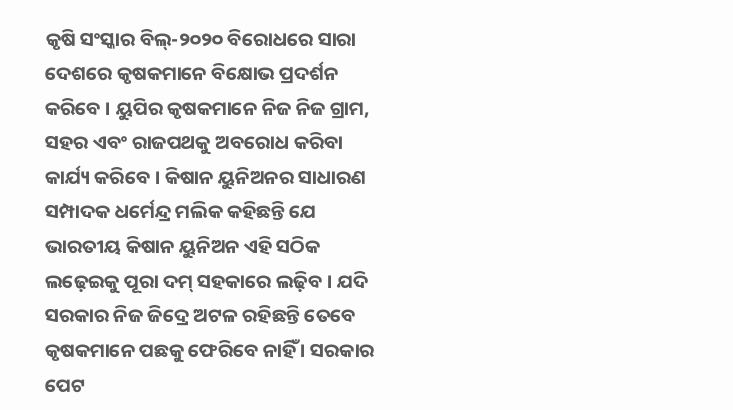କୃଷି ସଂସ୍କାର ବିଲ୍-୨୦୨୦ ବିରୋଧରେ ସାରା ଦେଶରେ କୃଷକମାନେ ବିକ୍ଷୋଭ ପ୍ରଦର୍ଶନ କରିବେ । ୟୁପିର କୃଷକମାନେ ନିଜ ନିଜ ଗ୍ରାମ, ସହର ଏବଂ ରାଜପଥକୁ ଅବରୋଧ କରିବା କାର୍ଯ୍ୟ କରିବେ । କିଷାନ ୟୁନିଅନର ସାଧାରଣ ସମ୍ପାଦକ ଧର୍ମେନ୍ଦ୍ର ମଲିକ କହିଛନ୍ତି ଯେ ଭାରତୀୟ କିଷାନ ୟୁନିଅନ ଏହି ସଠିକ ଲଢ଼େଇକୁ ପୂରା ଦମ୍ ସହକାରେ ଲଢ଼ିବ । ଯଦି ସରକାର ନିଜ ଜିଦ୍ରେ ଅଟଳ ରହିଛନ୍ତି ତେବେ କୃଷକମାନେ ପଛକୁ ଫେରିବେ ନାହିଁ । ସରକାର ପେଟ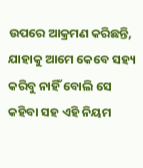ଉପରେ ଆକ୍ରମଣ କରିଛନ୍ତି, ଯାହାକୁ ଆମେ କେବେ ସହ୍ୟ କରିବୁ ନାହିଁ ବୋଲି ସେ କହିବା ସହ ଏହି ନିୟମ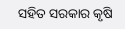ସହିତ ସରକାର କୃଷି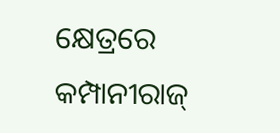କ୍ଷେତ୍ରରେ କମ୍ପାନୀରାଜ୍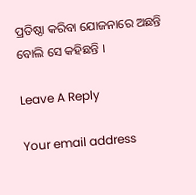ପ୍ରତିଷ୍ଠା କରିବା ଯୋଜନାରେ ଅଛନ୍ତି ବୋଲି ସେ କହିଛନ୍ତି ।

Leave A Reply

Your email address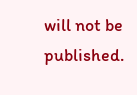will not be published.